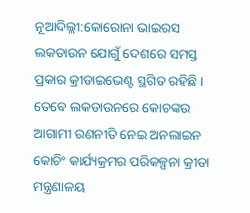ନୂଆଦିଲ୍ଲୀ:କୋରୋନା ଭାଇରସ ଲକଡାଉନ ଯୋଗୁଁ ଦେଶରେ ସମସ୍ତ ପ୍ରକାର କ୍ରୀଡାଇଭେଣ୍ଟ ସ୍ଥଗିତ ରହିଛି । ତେବେ ଲକଡାଉନରେ କୋଚଙ୍କଉ ଆଗାମୀ ରଣନୀତି ନେଇ ଅନଲାଇନ କୋଚିଂ କାର୍ଯ୍ୟକ୍ରମର ପରିକଳ୍ପନା କ୍ରୀଡା ମନ୍ତ୍ରଣାଳୟ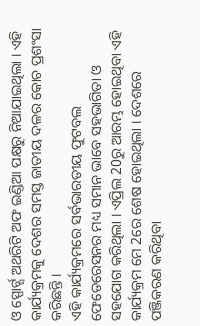ଓ ସ୍ପୋର୍ଟ୍ସ ଅଥରିଟି ଅଫ ଇଣ୍ଡିଆ ପକ୍ଷରୁ ନିଆଯାଇଥିଲା । ଏହି କାର୍ଯ୍ୟକ୍ରମକୁ ଦେଶର ସମସ୍ତ ଜାତୀୟ ଦଳର କୋଚ ପ୍ରଶଂସା କରିଛନ୍ତି ।
ଏହି କାର୍ଯ୍ୟକ୍ରମରେ ସର୍ବଭାରତୀୟ ଫୁଟବଲ ଫେଡେରେସନର ମଧ୍ୟ ସମାନ ଭାବେ ସହଭାଗିତା ଓ ସହଯୋଗ କରିଥିଲା । ଏପ୍ରିଲ 20ରୁ ଆରମ୍ଭ ହୋଇଥିବା ଏହି କାର୍ଯ୍ୟକ୍ରମ ମେ 2ରେ ଶେଷ ହୋଇଥିଲା । ଦେଶରେ ପଞ୍ଜିକରଣ କରିଥିବା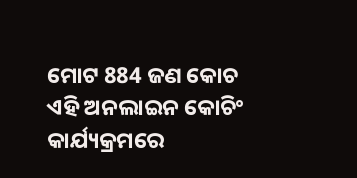ମୋଟ 884 ଜଣ କୋଚ ଏହି ଅନଲାଇନ କୋଚିଂ କାର୍ଯ୍ୟକ୍ରମରେ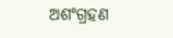ଅଶଂଗ୍ରହଣ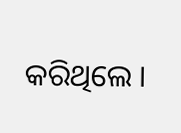କରିଥିଲେ ।